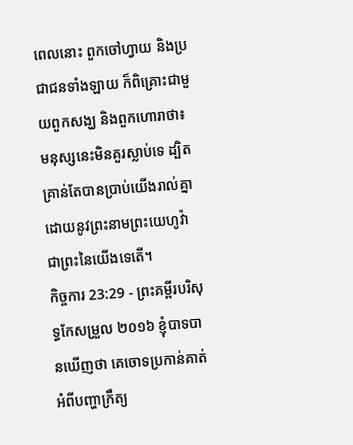ពេលនោះ ពួកចៅហ្វាយ និងប្រជាជនទាំងឡាយ ក៏ពិគ្រោះជាមួយពួកសង្ឃ និងពួកហោរាថា៖ មនុស្សនេះមិនគួរស្លាប់ទេ ដ្បិតគ្រាន់តែបានប្រាប់យើងរាល់គ្នា ដោយនូវព្រះនាមព្រះយេហូវ៉ាជាព្រះនៃយើងទេតើ។
កិច្ចការ 23:29 - ព្រះគម្ពីរបរិសុទ្ធកែសម្រួល ២០១៦ ខ្ញុំបាទបានឃើញថា គេចោទប្រកាន់គាត់អំពីបញ្ហាក្រឹត្យ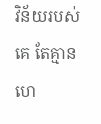វិន័យរបស់គេ តែគ្មានហេ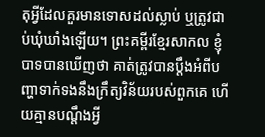តុអ្វីដែលគួរមានទោសដល់ស្លាប់ ឬត្រូវជាប់ឃុំឃាំងឡើយ។ ព្រះគម្ពីរខ្មែរសាកល ខ្ញុំបាទបានឃើញថា គាត់ត្រូវបានប្ដឹងអំពីបញ្ហាទាក់ទងនឹងក្រឹត្យវិន័យរបស់ពួកគេ ហើយគ្មានបណ្ដឹងអ្វី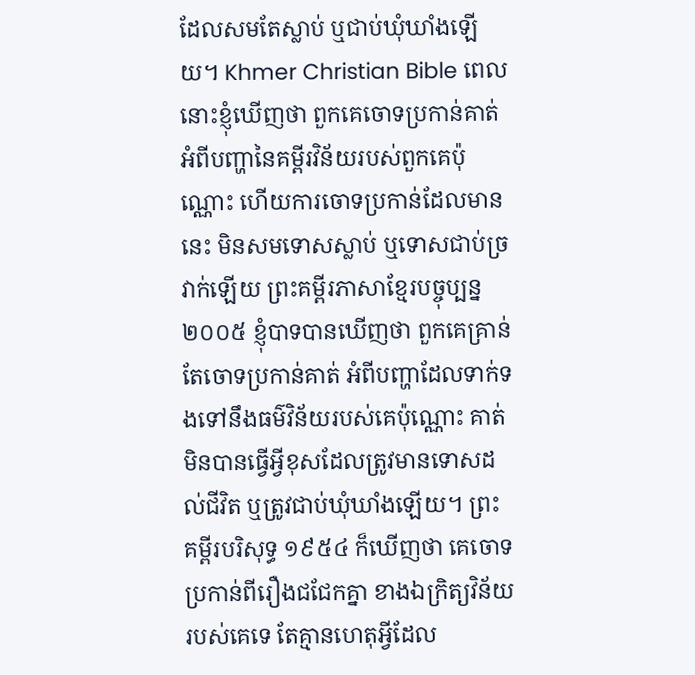ដែលសមតែស្លាប់ ឬជាប់ឃុំឃាំងឡើយ។ Khmer Christian Bible ពេលនោះខ្ញុំឃើញថា ពួកគេចោទប្រកាន់គាត់អំពីបញ្ហានៃគម្ពីរវិន័យរបស់ពួកគេប៉ុណ្ណោះ ហើយការចោទប្រកាន់ដែលមាននេះ មិនសមទោសស្លាប់ ឬទោសជាប់ច្រវាក់ឡើយ ព្រះគម្ពីរភាសាខ្មែរបច្ចុប្បន្ន ២០០៥ ខ្ញុំបាទបានឃើញថា ពួកគេគ្រាន់តែចោទប្រកាន់គាត់ អំពីបញ្ហាដែលទាក់ទងទៅនឹងធម៌វិន័យរបស់គេប៉ុណ្ណោះ គាត់មិនបានធ្វើអ្វីខុសដែលត្រូវមានទោសដល់ជីវិត ឬត្រូវជាប់ឃុំឃាំងឡើយ។ ព្រះគម្ពីរបរិសុទ្ធ ១៩៥៤ ក៏ឃើញថា គេចោទប្រកាន់ពីរឿងជជែកគ្នា ខាងឯក្រិត្យវិន័យរបស់គេទេ តែគ្មានហេតុអ្វីដែល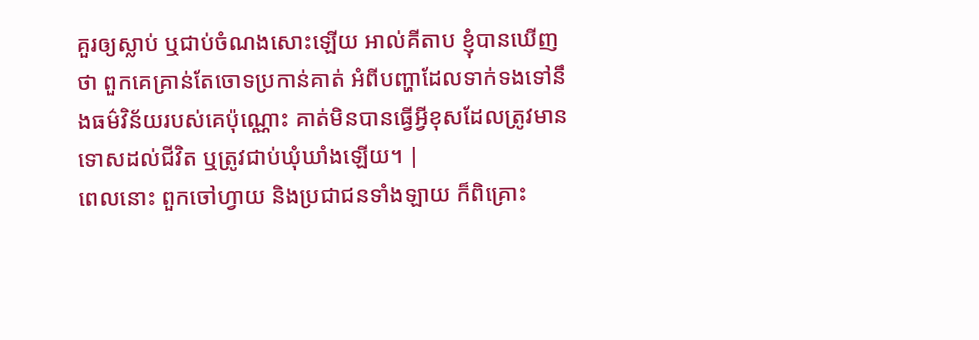គួរឲ្យស្លាប់ ឬជាប់ចំណងសោះឡើយ អាល់គីតាប ខ្ញុំបានឃើញថា ពួកគេគ្រាន់តែចោទប្រកាន់គាត់ អំពីបញ្ហាដែលទាក់ទងទៅនឹងធម៌វិន័យរបស់គេប៉ុណ្ណោះ គាត់មិនបានធ្វើអ្វីខុសដែលត្រូវមានទោសដល់ជីវិត ឬត្រូវជាប់ឃុំឃាំងឡើយ។ |
ពេលនោះ ពួកចៅហ្វាយ និងប្រជាជនទាំងឡាយ ក៏ពិគ្រោះ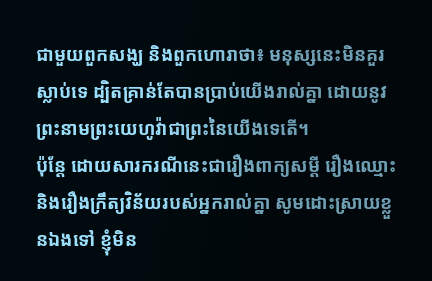ជាមួយពួកសង្ឃ និងពួកហោរាថា៖ មនុស្សនេះមិនគួរស្លាប់ទេ ដ្បិតគ្រាន់តែបានប្រាប់យើងរាល់គ្នា ដោយនូវព្រះនាមព្រះយេហូវ៉ាជាព្រះនៃយើងទេតើ។
ប៉ុន្តែ ដោយសារករណីនេះជារឿងពាក្យសម្ដី រឿងឈ្មោះ និងរឿងក្រឹត្យវិន័យរបស់អ្នករាល់គ្នា សូមដោះស្រាយខ្លួនឯងទៅ ខ្ញុំមិន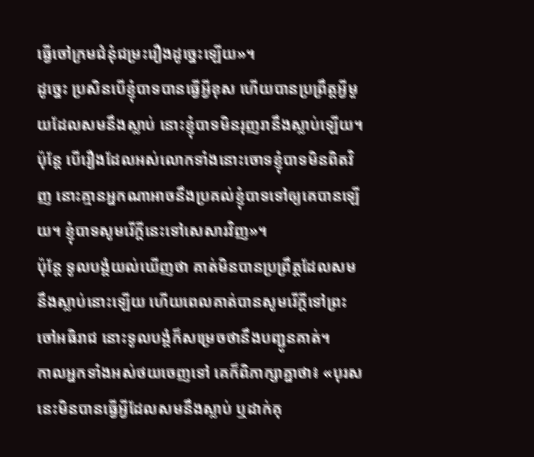ធ្វើចៅក្រមជំនុំជម្រះរឿងដូច្នេះឡើយ»។
ដូច្នេះ ប្រសិនបើខ្ញុំបាទបានធ្វើអ្វីខុស ហើយបានប្រព្រឹត្តអ្វីមួយដែលសមនឹងស្លាប់ នោះខ្ញុំបាទមិនរុញរានឹងស្លាប់ឡើយ។ ប៉ុន្ដែ បើរឿងដែលអស់លោកទាំងនោះចោទខ្ញុំបាទមិនពិតវិញ នោះគ្មានអ្នកណាអាចនឹងប្រគល់ខ្ញុំបាទទៅឲ្យគេបានឡើយ។ ខ្ញុំបាទសូមរើក្តីនេះទៅសេសារវិញ»។
ប៉ុន្ដែ ទូលបង្គំយល់ឃើញថា គាត់មិនបានប្រព្រឹត្តដែលសមនឹងស្លាប់នោះឡើយ ហើយពេលគាត់បានសូមរើក្តីទៅព្រះចៅអធិរាជ នោះទូលបង្គំក៏សម្រេចថានឹងបញ្ជូនគាត់។
កាលអ្នកទាំងអស់ថយចេញទៅ គេក៏ពិភាក្សាគ្នាថា៖ «បុរសនេះមិនបានធ្វើអ្វីដែលសមនឹងស្លាប់ ឬដាក់គុ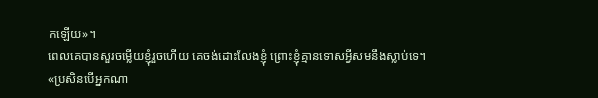កឡើយ»។
ពេលគេបានសួរចម្លើយខ្ញុំរួចហើយ គេចង់ដោះលែងខ្ញុំ ព្រោះខ្ញុំគ្មានទោសអ្វីសមនឹងស្លាប់ទេ។
«ប្រសិនបើអ្នកណា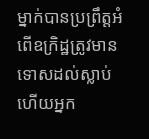ម្នាក់បានប្រព្រឹត្តអំពើឧក្រិដ្ឋត្រូវមានទោសដល់ស្លាប់ ហើយអ្នក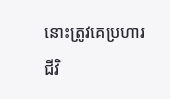នោះត្រូវគេប្រហារជីវិ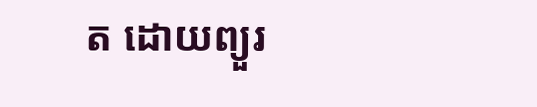ត ដោយព្យួរ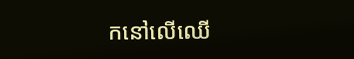កនៅលើឈើ